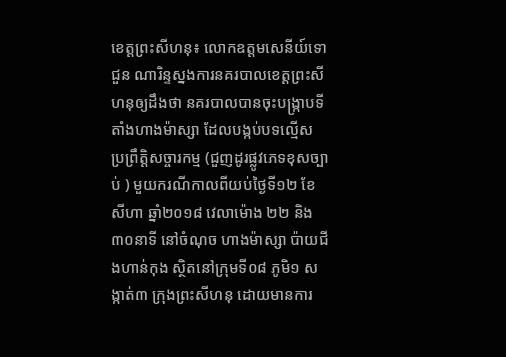ខេត្តព្រះសីហនុ៖ លោកឧត្តមសេនីយ៍ទោជួន ណារិន្ទស្នងការនគរបាលខេត្តព្រះសីហនុឲ្យដឹងថា នគរបាលបានចុះបង្ក្រាបទីតាំងហាងម៉ាស្សា ដែលបង្កប់បទល្មើស ប្រព្រឹត្តិសច្ចារកម្ម (ជួញដូរផ្លូវភេទខុសច្បាប់ ) មួយករណីកាលពីយប់ថ្ងៃទី១២ ខែសីហា ឆ្នាំ២០១៨ វេលាម៉ោង ២២ និង ៣០នាទី នៅចំណុច ហាងម៉ាស្សា ប៉ាយជីងហាន់កុង ស្ថិតនៅក្រុមទី០៨ ភូមិ១ សង្កាត់៣ ក្រុងព្រះសីហនុ ដោយមានការ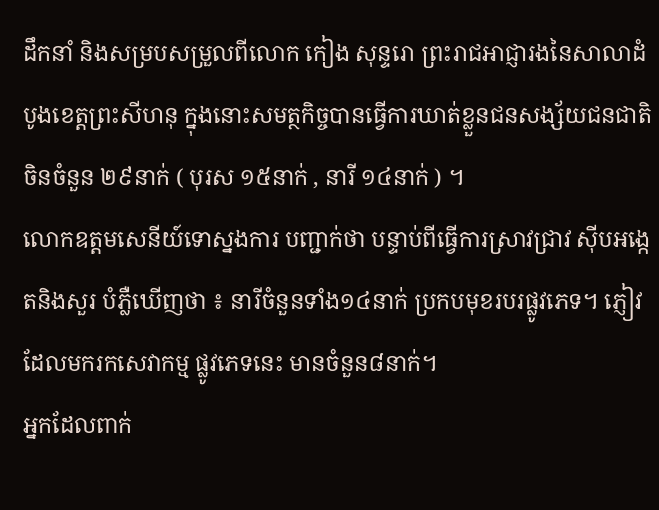ដឹកនាំ និងសម្របសម្រួលពីលោក កៀង សុន្ទរោ ព្រះរាជអាជ្ញារងនៃសាលាដំបូងខេត្តព្រះសីហនុ ក្នុងនោះសមត្ថកិច្ចបានធ្វើការឃាត់ខ្លួនជនសង្ស័យជនជាតិចិនចំនួន ២៩នាក់ ( បុរស ១៥នាក់ , នារី ១៤នាក់ ) ។
លោកឧត្តមសេនីយ៍ទោស្នងការ បញ្ជាក់ថា បន្ទាប់ពីធ្វើការស្រាវជ្រាវ ស៊ីបអង្កេតនិងសួរ បំភ្លឺឃើញថា ៖ នារីចំនួនទាំង១៤នាក់ ប្រកបមុខរបរផ្លូវភេទ។ ភ្ញៀវដែលមករកសេវាកម្ម ផ្លូវភេទនេះ មានចំនួន៨នាក់។
អ្នកដែលពាក់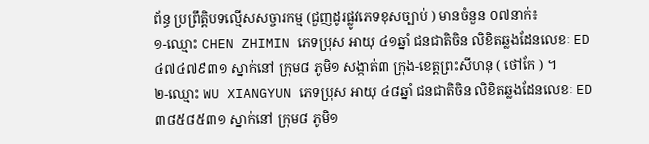ព័ន្ធ ប្រព្រឹត្តិបទល្មើសសច្ចារកម្ម (ជួញដូរផ្លូវភេទខុសច្បាប់ ) មានចំនួន ០៧នាក់៖
១-ឈ្មោះ CHEN ZHIMIN ភេទប្រុស អាយុ ៤១ឆ្នាំ ជនជាតិចិន លិខិតឆ្លងដែនលេខៈ ED៤៧៤៧៩៣១ ស្នាក់នៅ ក្រុម៨ ភូមិ១ សង្កាត់៣ ក្រុង-ខេត្តព្រះសីហនុ ( ថៅកែ ) ។
២-ឈ្មោះ WU XIANGYUN ភេទប្រុស អាយុ ៤៨ឆ្នាំ ជនជាតិចិន លិខិតឆ្លងដែនលេខៈ ED៣៨៥៨៥៣១ ស្នាក់នៅ ក្រុម៨ ភូមិ១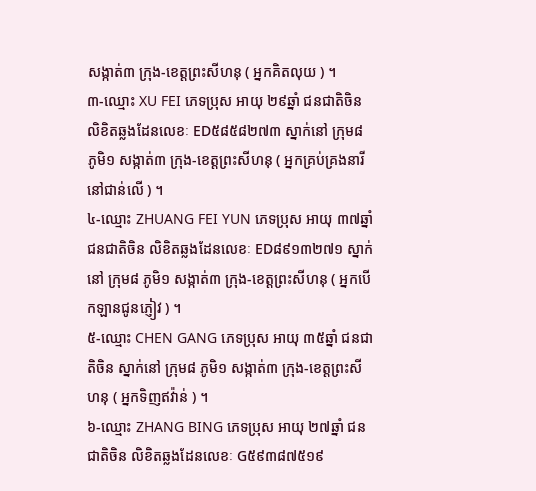សង្កាត់៣ ក្រុង-ខេត្តព្រះសីហនុ ( អ្នកគិតលុយ ) ។
៣-ឈ្មោះ XU FEI ភេទប្រុស អាយុ ២៩ឆ្នាំ ជនជាតិចិន លិខិតឆ្លងដែនលេខៈ ED៥៨៥៨២៧៣ ស្នាក់នៅ ក្រុម៨ ភូមិ១ សង្កាត់៣ ក្រុង-ខេត្តព្រះសីហនុ ( អ្នកគ្រប់គ្រងនារីនៅជាន់លើ ) ។
៤-ឈ្មោះ ZHUANG FEI YUN ភេទប្រុស អាយុ ៣៧ឆ្នាំ ជនជាតិចិន លិខិតឆ្លងដែនលេខៈ ED៨៩១៣២៧១ ស្នាក់នៅ ក្រុម៨ ភូមិ១ សង្កាត់៣ ក្រុង-ខេត្តព្រះសីហនុ ( អ្នកបើកឡានជូនភ្ញៀវ ) ។
៥-ឈ្មោះ CHEN GANG ភេទប្រុស អាយុ ៣៥ឆ្នាំ ជនជាតិចិន ស្នាក់នៅ ក្រុម៨ ភូមិ១ សង្កាត់៣ ក្រុង-ខេត្តព្រះសីហនុ ( អ្នកទិញឥវ៉ាន់ ) ។
៦-ឈ្មោះ ZHANG BING ភេទប្រុស អាយុ ២៧ឆ្នាំ ជនជាតិចិន លិខិតឆ្លងដែនលេខៈ G៥៩៣៨៧៥១៩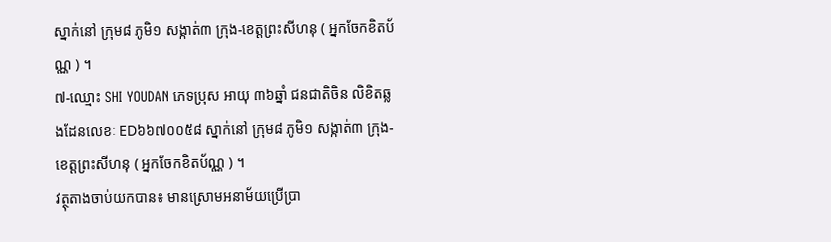ស្នាក់នៅ ក្រុម៨ ភូមិ១ សង្កាត់៣ ក្រុង-ខេត្តព្រះសីហនុ ( អ្នកចែកខិតប័ណ្ណ ) ។
៧-ឈ្មោះ SHI YOUDAN ភេទប្រុស អាយុ ៣៦ឆ្នាំ ជនជាតិចិន លិខិតឆ្លងដែនលេខៈ ED៦៦៧០០៥៨ ស្នាក់នៅ ក្រុម៨ ភូមិ១ សង្កាត់៣ ក្រុង-ខេត្តព្រះសីហនុ ( អ្នកចែកខិតប័ណ្ណ ) ។
វត្ថុតាងចាប់យកបាន៖ មានស្រោមអនាម័យប្រើប្រា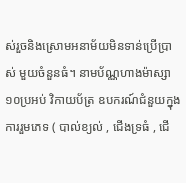ស់រួចនិងស្រោមអនាម័យមិនទាន់ប្រើប្រាស់ មួយចំនួនធំ។ នាមប័ណ្ណហាងម៉ាស្សា ១០ប្រអប់ វិកាយប័ត្រ ឧបករណ៍ជំនួយក្នុងការរួមភេទ ( បាល់ខ្យល់ , ជើងទ្រធំ , ជើ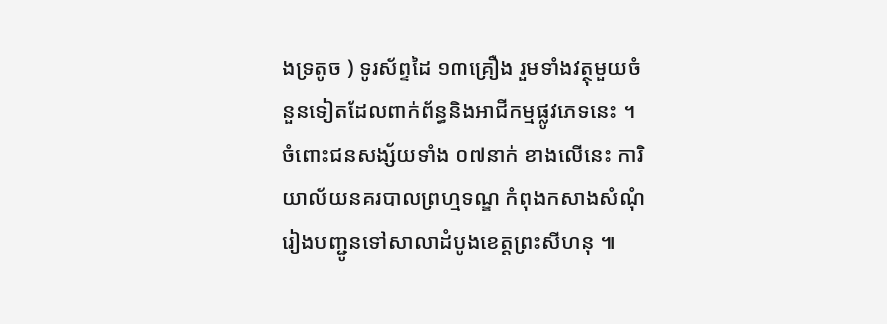ងទ្រតូច ) ទូរស័ព្ទដៃ ១៣គ្រឿង រួមទាំងវត្ថុមួយចំនួនទៀតដែលពាក់ព័ន្ធនិងអាជីកម្មផ្លូវភេទនេះ ។
ចំពោះជនសង្ស័យទាំង ០៧នាក់ ខាងលើនេះ ការិយាល័យនគរបាលព្រហ្មទណ្ឌ កំពុងកសាងសំណុំរៀងបញ្ជូនទៅសាលាដំបូងខេត្តព្រះសីហនុ ៕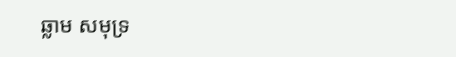ឆ្លាម សមុទ្រ